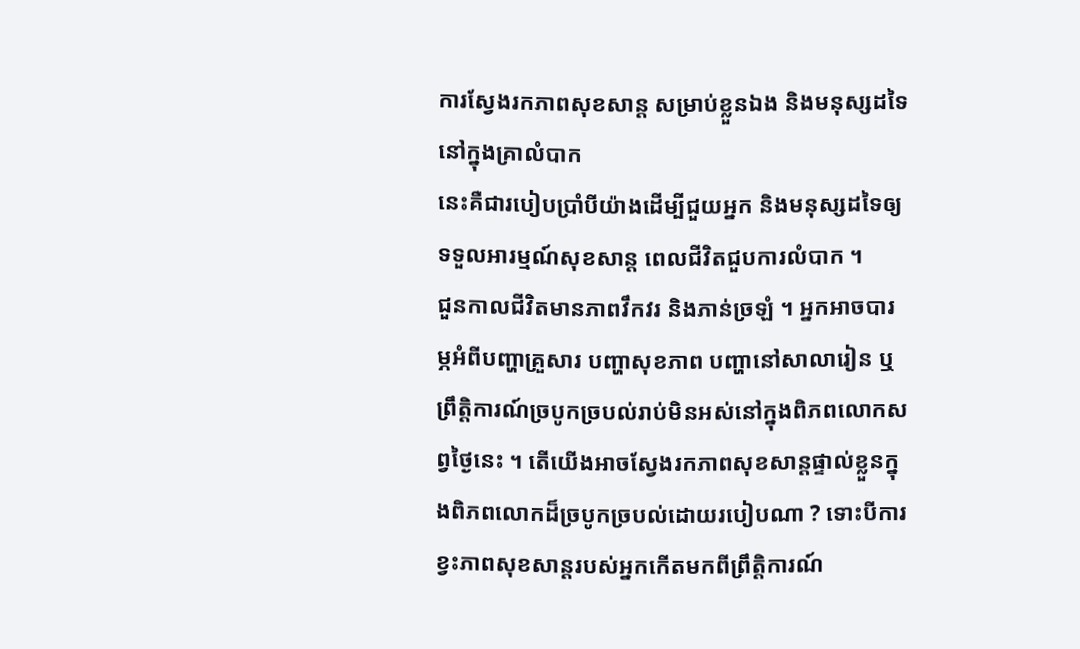ការស្វែងរកភាពសុខសាន្ត សម្រាប់ខ្លួនឯង និងមនុស្សដទៃនៅក្នុងគ្រាលំបាក
នេះគឺជារបៀបប្រាំបីយ៉ាងដើម្បីជួយអ្នក និងមនុស្សដទៃឲ្យទទួលអារម្មណ៍សុខសាន្ត ពេលជីវិតជួបការលំបាក ។
ជួនកាលជីវិតមានភាពវឹកវរ និងភាន់ច្រឡំ ។ អ្នកអាចបារម្ភអំពីបញ្ហាគ្រួសារ បញ្ហាសុខភាព បញ្ហានៅសាលារៀន ឬព្រឹត្តិការណ៍ច្របូកច្របល់រាប់មិនអស់នៅក្នុងពិភពលោកសព្វថ្ងៃនេះ ។ តើយើងអាចស្វែងរកភាពសុខសាន្តផ្ទាល់ខ្លួនក្នុងពិភពលោកដ៏ច្របូកច្របល់ដោយរបៀបណា ? ទោះបីការខ្វះភាពសុខសាន្តរបស់អ្នកកើតមកពីព្រឹត្តិការណ៍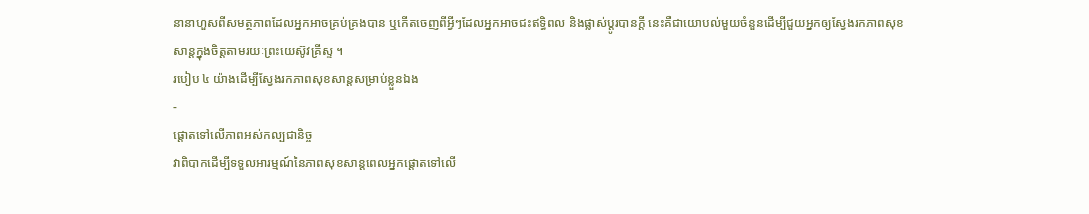នានាហួសពីសមត្ថភាពដែលអ្នកអាចគ្រប់គ្រងបាន ឬកើតចេញពីអ្វីៗដែលអ្នកអាចជះឥទ្ធិពល និងផ្លាស់ប្តូរបានក្តី នេះគឺជាយោបល់មួយចំនួនដើម្បីជួយអ្នកឲ្យស្វែងរកភាពសុខសាន្តក្នុងចិត្តតាមរយៈព្រះយេស៊ូវគ្រីស្ទ ។
របៀប ៤ យ៉ាងដើម្បីស្វែងរកភាពសុខសាន្តសម្រាប់ខ្លួនឯង
-
ផ្ដោតទៅលើភាពអស់កល្បជានិច្ច
វាពិបាកដើម្បីទទួលអារម្មណ៍នៃភាពសុខសាន្តពេលអ្នកផ្តោតទៅលើ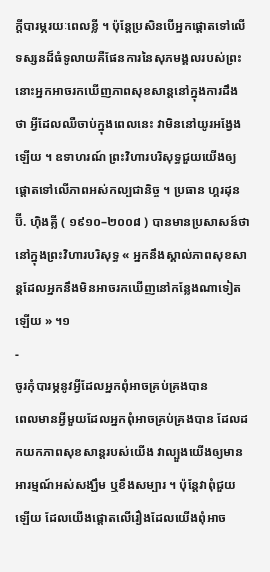ក្តីបារម្ភរយៈពេលខ្លី ។ ប៉ុន្តែប្រសិនបើអ្នកផ្តោតទៅលើទស្សនដ៏ធំទូលាយគឺផែនការនៃសុភមង្គលរបស់ព្រះ នោះអ្នកអាចរកឃើញភាពសុខសាន្តនៅក្នុងការដឹងថា អ្វីដែលឈឺចាប់ក្នុងពេលនេះ វាមិននៅយូរអង្វែងឡើយ ។ ឧទាហរណ៍ ព្រះវិហារបរិសុទ្ធជួយយើងឲ្យផ្តោតទៅលើភាពអស់កល្បជានិច្ច ។ ប្រធាន ហ្គរដុន ប៊ី. ហ៊ិងគ្លី ( ១៩១០–២០០៨ ) បានមានប្រសាសន៍ថា នៅក្នុងព្រះវិហារបរិសុទ្ធ « អ្នកនឹងស្គាល់ភាពសុខសាន្តដែលអ្នកនឹងមិនអាចរកឃើញនៅកន្លែងណាទៀតឡើយ » ។១
-
ចូរកុំបារម្ភនូវអ្វីដែលអ្នកពុំអាចគ្រប់គ្រងបាន
ពេលមានអ្វីមួយដែលអ្នកពុំអាចគ្រប់គ្រងបាន ដែលដកយកភាពសុខសាន្តរបស់យើង វាល្បួងយើងឲ្យមានអារម្មណ៍អស់សង្ឃឹម ឬខឹងសម្បារ ។ ប៉ុន្តែវាពុំជួយឡើយ ដែលយើងផ្តោតលើរឿងដែលយើងពុំអាច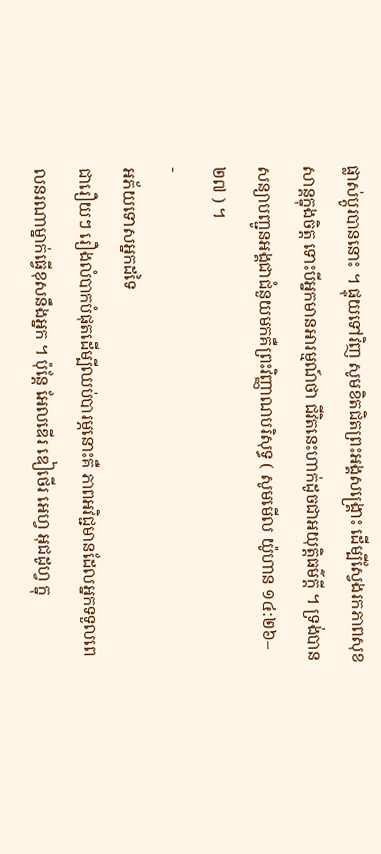ផ្លាស់ប្តូរបាននោះ ។ ផ្ទុយទៅវិញ សូមខិតជិតព្រះអង្គសង្គ្រោះ ដើម្បីស្វែងរកភាពសុខសាន្តក្នុងចិត្ត ទោះបីអ្នកមានអារម្មណ៍ថា ជីវិតនេះហាក់ដូចជាអយុត្តិធម៌ក្ដី ។ ទ្រង់បានសន្យាបញ្ជូនអង្គជាជំនួយមកគឺព្រះវិញ្ញាណបរិសុទ្ធ ( សូមមើល យ៉ូហាន ១៤:២៦–២៧ ) ។
-
អភ័យទោសអ្នកដទៃ
ជារឿយៗ រឿងលំបាកបំផុតដើម្បីឈប់បារម្ភនោះគឺ ភាពអវិជ្ជមានដែលអ្នកទទួលពេលនរណាម្នាក់ធ្វើខុសនឹងអ្នក ។ ប៉ុន្តែ អែលឌើរ ឌៀថើរ អេហ្វ អុជដូហ្វ ក្នុ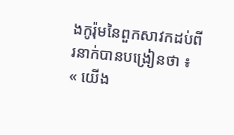ងកូរ៉ុមនៃពួកសាវកដប់ពីរនាក់បានបង្រៀនថា ៖ « យើង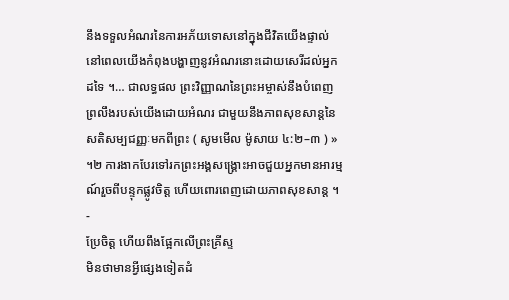នឹងទទួលអំណរនៃការអភ័យទោសនៅក្នុងជីវិតយើងផ្ទាល់ នៅពេលយើងកំពុងបង្ហាញនូវអំណរនោះដោយសេរីដល់អ្នកដទៃ ។… ជាលទ្ធផល ព្រះវិញ្ញាណនៃព្រះអម្ចាស់នឹងបំពេញព្រលឹងរបស់យើងដោយអំណរ ជាមួយនឹងភាពសុខសាន្តនៃសតិសម្បជញ្ញៈមកពីព្រះ ( សូមមើល ម៉ូសាយ ៤:២–៣ ) » ។២ ការងាកបែរទៅរកព្រះអង្គសង្គ្រោះអាចជួយអ្នកមានអារម្មណ៍រួចពីបន្ទុកផ្លូវចិត្ត ហើយពោរពេញដោយភាពសុខសាន្ត ។
-
ប្រែចិត្ត ហើយពឹងផ្អែកលើព្រះគ្រីស្ទ
មិនថាមានអ្វីផ្សេងទៀតដំ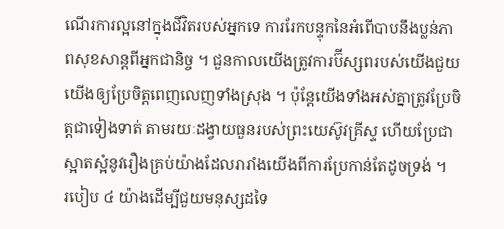ណើរការល្អនៅក្នុងជីវិតរបស់អ្នកទេ ការរែកបន្ទុកនៃអំពើបាបនឹងប្លន់ភាពសុខសាន្តពីអ្នកជានិច្ច ។ ជួនកាលយើងត្រូវការប៊ីស្សពរបស់យើងជួយយើងឲ្យប្រែចិត្តពេញលេញទាំងស្រុង ។ ប៉ុន្តែយើងទាំងអស់គ្នាត្រូវប្រែចិត្តជាទៀងទាត់ តាមរយៈដង្វាយធួនរបស់ព្រះយេស៊ូវគ្រីស្ទ ហើយប្រែជាស្អាតស្អំនូវរឿងគ្រប់យ៉ាងដែលរារាំងយើងពីការប្រែកាន់តែដូចទ្រង់ ។
របៀប ៤ យ៉ាងដើម្បីជួយមនុស្សដទៃ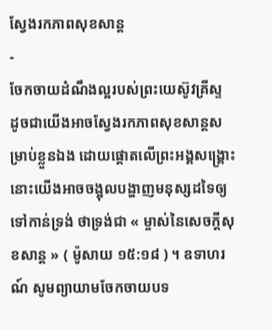ស្វែងរកភាពសុខសាន្ត
-
ចែកចាយដំណឹងល្អរបស់ព្រះយេស៊ូវគ្រីស្ទ
ដូចជាយើងអាចស្វែងរកភាពសុខសាន្តសម្រាប់ខ្លួនឯង ដោយផ្តោតលើព្រះអង្គសង្គ្រោះ នោះយើងអាចចង្អុលបង្ហាញមនុស្សដទៃឲ្យទៅកាន់ទ្រង់ ថាទ្រង់ជា « ម្ចាស់នៃសេចក្ដីសុខសាន្ត » ( ម៉ូសាយ ១៥:១៨ ) ។ ឧទាហរណ៍ សូមព្យាយាមចែកចាយបទ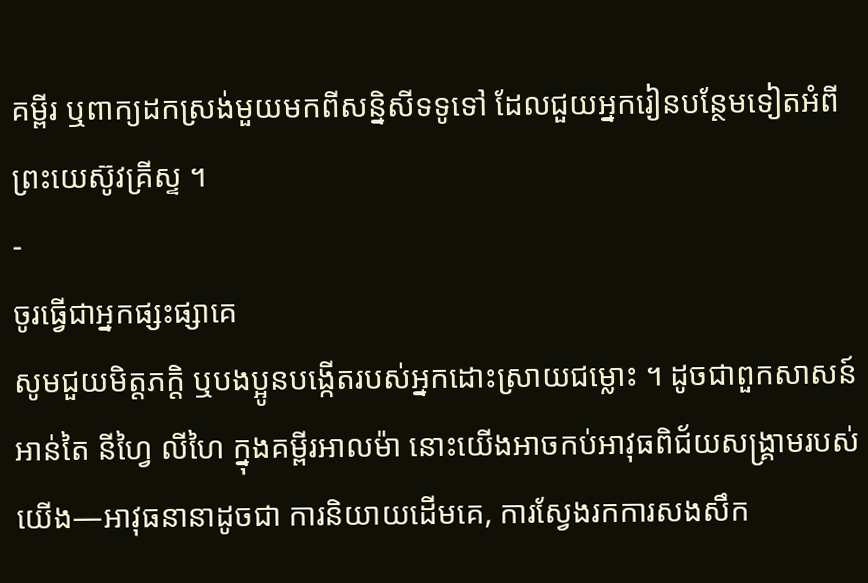គម្ពីរ ឬពាក្យដកស្រង់មួយមកពីសន្និសីទទូទៅ ដែលជួយអ្នករៀនបន្ថែមទៀតអំពីព្រះយេស៊ូវគ្រីស្ទ ។
-
ចូរធ្វើជាអ្នកផ្សះផ្សាគេ
សូមជួយមិត្តភក្តិ ឬបងប្អូនបង្កើតរបស់អ្នកដោះស្រាយជម្លោះ ។ ដូចជាពួកសាសន៍ អាន់តៃ នីហ្វៃ លីហៃ ក្នុងគម្ពីរអាលម៉ា នោះយើងអាចកប់អាវុធពិជ័យសង្គ្រាមរបស់យើង—អាវុធនានាដូចជា ការនិយាយដើមគេ, ការស្វែងរកការសងសឹក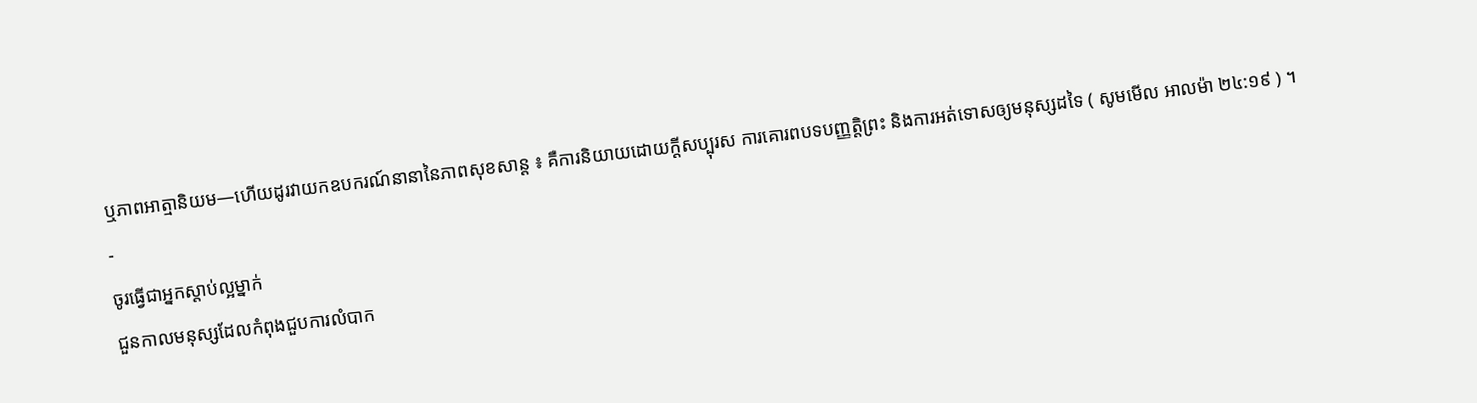ឬភាពអាត្មានិយម—ហើយដូរវាយកឧបករណ៍នានានៃភាពសុខសាន្ត ៖ គឺការនិយាយដោយក្តីសប្បុរស ការគោរពបទបញ្ញត្តិព្រះ និងការអត់ទោសឲ្យមនុស្សដទៃ ( សូមមើល អាលម៉ា ២៤:១៩ ) ។
-
ចូរធ្វើជាអ្នកស្តាប់ល្អម្នាក់
ជួនកាលមនុស្សដែលកំពុងជួបការលំបាក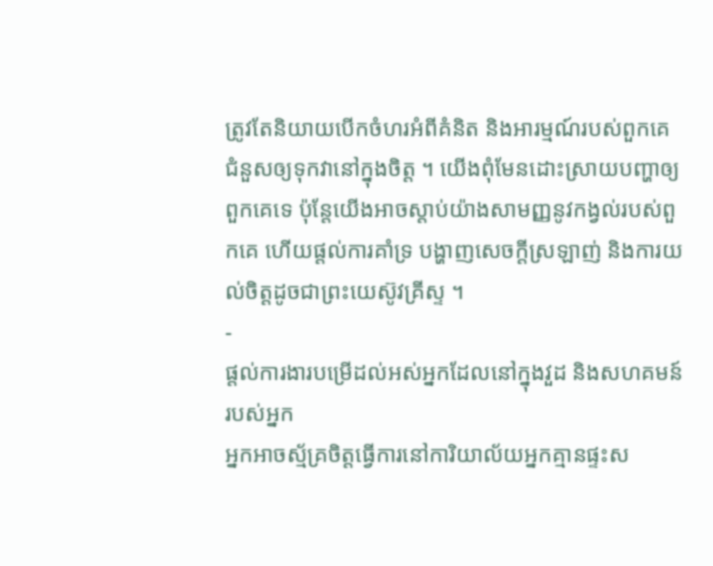ត្រូវតែនិយាយបើកចំហរអំពីគំនិត និងអារម្មណ៍របស់ពួកគេ ជំនួសឲ្យទុកវានៅក្នុងចិត្ត ។ យើងពុំមែនដោះស្រាយបញ្ហាឲ្យពួកគេទេ ប៉ុន្តែយើងអាចស្តាប់យ៉ាងសាមញ្ញនូវកង្វល់របស់ពួកគេ ហើយផ្តល់ការគាំទ្រ បង្ហាញសេចក្តីស្រឡាញ់ និងការយល់ចិត្តដូចជាព្រះយេស៊ូវគ្រីស្ទ ។
-
ផ្តល់ការងារបម្រើដល់អស់អ្នកដែលនៅក្នុងវួដ និងសហគមន៍របស់អ្នក
អ្នកអាចស្ម័គ្រចិត្តធ្វើការនៅការិយាល័យអ្នកគ្មានផ្ទះស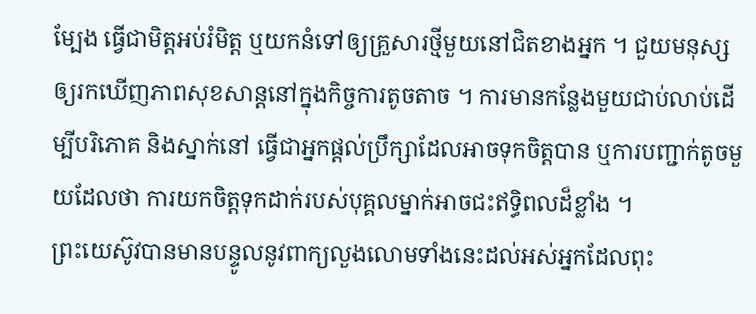ម្បែង ធ្វើជាមិត្តអប់រំមិត្ត ឬយកនំទៅឲ្យគ្រួសារថ្មីមួយនៅជិតខាងអ្នក ។ ជួយមនុស្សឲ្យរកឃើញភាពសុខសាន្តនៅក្នុងកិច្ចការតូចតាច ។ ការមានកន្លែងមួយជាប់លាប់ដើម្បីបរិភោគ និងស្នាក់នៅ ធ្វើជាអ្នកផ្តល់ប្រឹក្សាដែលអាចទុកចិត្តបាន ឬការបញ្ជាក់តូចមួយដែលថា ការយកចិត្តទុកដាក់របស់បុគ្គលម្នាក់អាចជះឥទ្ធិពលដ៏ខ្លាំង ។
ព្រះយេស៊ូវបានមានបន្ទូលនូវពាក្យលួងលោមទាំងនេះដល់អស់អ្នកដែលពុះ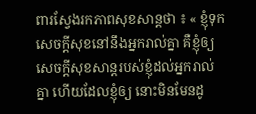ពារស្វែងរកភាពសុខសាន្តថា ៖ « ខ្ញុំទុកសេចក្តីសុខនៅនឹងអ្នករាល់គ្នា គឺខ្ញុំឲ្យសេចក្តីសុខសាន្តរបស់ខ្ញុំដល់អ្នករាល់គ្នា ហើយដែលខ្ញុំឲ្យ នោះមិនមែនដូ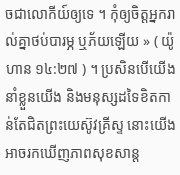ចជាលោកីយ៍ឲ្យទេ ។ កុំឲ្យចិត្តអ្នករាល់គ្នាថប់បារម្ភ ឬភ័យឡើយ » ( យ៉ូហាន ១៤:២៧ ) ។ ប្រសិនបើយើងនាំខ្លួនយើង និងមនុស្សដទៃខិតកាន់តែជិតព្រះយេស៊ូវគ្រីស្ទ នោះយើងអាចរកឃើញភាពសុខសាន្ត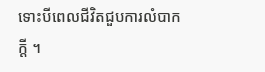ទោះបីពេលជីវិតជួបការលំបាកក្តី ។